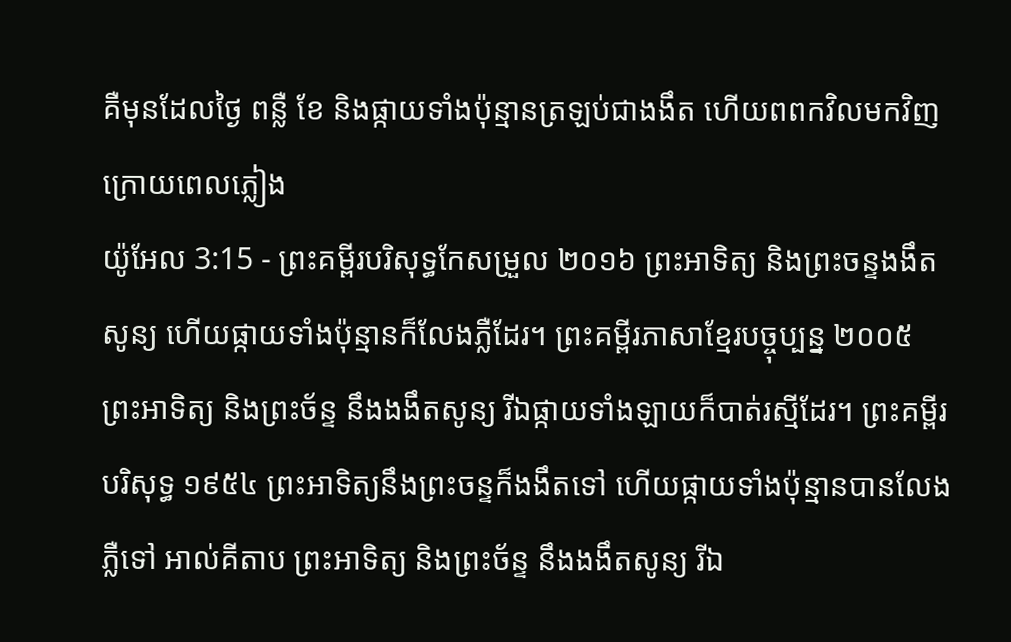គឺមុនដែលថ្ងៃ ពន្លឺ ខែ និងផ្កាយទាំងប៉ុន្មានត្រឡប់ជាងងឹត ហើយពពកវិលមកវិញក្រោយពេលភ្លៀង
យ៉ូអែល 3:15 - ព្រះគម្ពីរបរិសុទ្ធកែសម្រួល ២០១៦ ព្រះអាទិត្យ និងព្រះចន្ទងងឹតសូន្យ ហើយផ្កាយទាំងប៉ុន្មានក៏លែងភ្លឺដែរ។ ព្រះគម្ពីរភាសាខ្មែរបច្ចុប្បន្ន ២០០៥ ព្រះអាទិត្យ និងព្រះច័ន្ទ នឹងងងឹតសូន្យ រីឯផ្កាយទាំងឡាយក៏បាត់រស្មីដែរ។ ព្រះគម្ពីរបរិសុទ្ធ ១៩៥៤ ព្រះអាទិត្យនឹងព្រះចន្ទក៏ងងឹតទៅ ហើយផ្កាយទាំងប៉ុន្មានបានលែងភ្លឺទៅ អាល់គីតាប ព្រះអាទិត្យ និងព្រះច័ន្ទ នឹងងងឹតសូន្យ រីឯ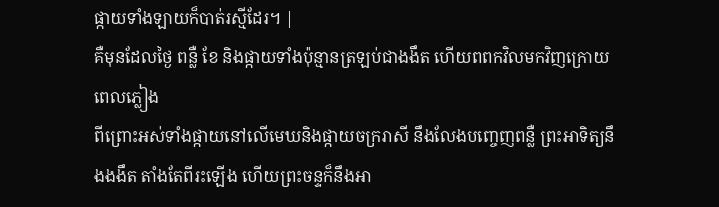ផ្កាយទាំងឡាយក៏បាត់រស្មីដែរ។ |
គឺមុនដែលថ្ងៃ ពន្លឺ ខែ និងផ្កាយទាំងប៉ុន្មានត្រឡប់ជាងងឹត ហើយពពកវិលមកវិញក្រោយពេលភ្លៀង
ពីព្រោះអស់ទាំងផ្កាយនៅលើមេឃនិងផ្កាយចក្ររាសី នឹងលែងបញ្ចេញពន្លឺ ព្រះអាទិត្យនឹងងងឹត តាំងតែពីរះឡើង ហើយព្រះចន្ទក៏នឹងអា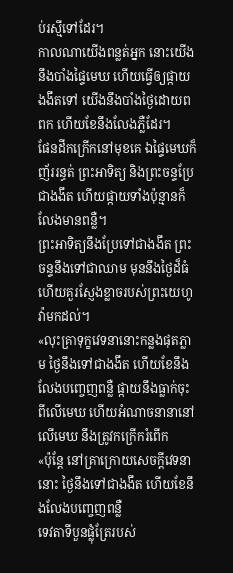ប់រស្មីទៅដែរ។
កាលណាយើងពន្លត់អ្នក នោះយើងនឹងបាំងផ្ទៃមេឃ ហើយធ្វើឲ្យផ្កាយងងឹតទៅ យើងនឹងបាំងថ្ងៃដោយពពក ហើយខែនឹងលែងភ្លឺដែរ។
ផែនដីកក្រើកនៅមុខគេ ឯផ្ទៃមេឃក៏ញ័ររន្ធត់ ព្រះអាទិត្យ និងព្រះចន្ទប្រែជាងងឹត ហើយផ្កាយទាំងប៉ុន្មានក៏លែងមានពន្លឺ។
ព្រះអាទិត្យនឹងប្រែទៅជាងងឹត ព្រះចន្ទនឹងទៅជាឈាម មុននឹងថ្ងៃដ៏ធំ ហើយគួរស្ញែងខ្លាចរបស់ព្រះយេហូវ៉ាមកដល់។
«លុះគ្រាទុក្ខវេទនានោះកន្លងផុតភ្លាម ថ្ងៃនឹងទៅជាងងឹត ហើយខែនឹងលែងបញ្ចេញពន្លឺ ផ្កាយនឹងធ្លាក់ចុះពីលើមេឃ ហើយអំណាចនានានៅលើមេឃ នឹងត្រូវកក្រើករំពើក
«ប៉ុន្តែ នៅគ្រាក្រោយសេចក្តីវេទនានោះ ថ្ងៃនឹងទៅជាងងឹត ហើយខែនឹងលែងបញ្ចេញពន្លឺ
ទេវតាទីបួនផ្លុំត្រែរបស់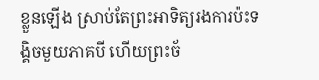ខ្លួនឡើង ស្រាប់តែព្រះអាទិត្យរងការប៉ះទង្គិចមួយភាគបី ហើយព្រះច័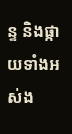ន្ទ និងផ្កាយទាំងអស់ង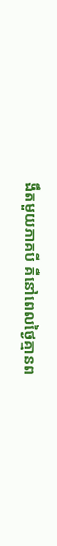ងឹតមួយភាគបី គឺនៅពេលថ្ងៃគ្មានព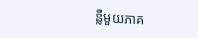ន្លឺមួយភាគ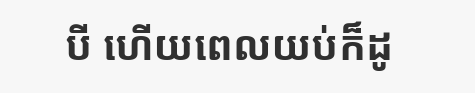បី ហើយពេលយប់ក៏ដូ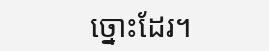ច្នោះដែរ។